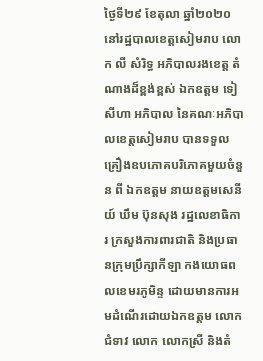ថ្ងៃទី២៩ ខែតុលា ឆ្នាំ២០២០ នៅរដ្ឋបាលខេត្តសៀមរាប លោក លី សំរិទ្ធ អភិបាលរងខេត្ត តំណាងដ៏ខ្ពង់ខ្ពស់ ឯកឧត្តម ទៀ សីហា អភិបាល នៃគណៈអភិបាលខេត្តសៀមរាប បានទទួលគ្រឿងឧបភោគបរិភោគមួយចំនួន ពី ឯកឧត្តម នាយឧត្តមសេនីយ៍ ឃឹម ប៊ុនសុង រដ្ឋលេខាធិការ ក្រសួងការពារជាតិ និងប្រធានក្រុមប្រឹក្សាកីឡា កងយោធពលខេមរភូមិន្ទ ដោយមានការអមដំណើរដោយឯកឧត្តម លោកជំទាវ លោក លោកស្រី និងតំ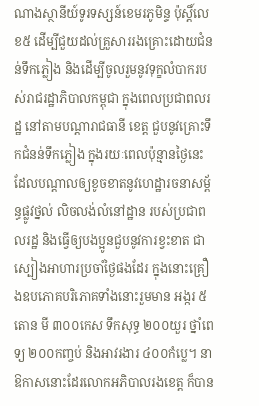ណាងស្ថានីយ៍ទូរទស្សន៍ខេមរភូមិន្ទ ប៉ុស្តិ៍លេខ៥ ដើម្បីជួយដល់គ្រួសាររងគ្រោះដោយជំនន់ទឹកភ្លៀង និងដើម្បីចូលរួមនូវទុក្ខលំបាករបស់រាជរដ្ឋាភិបាលកម្ពុជា ក្នុងពេលប្រជាពលរដ្ឋ នៅតាមបណ្តារាជធានី ខេត្ត ជួបនូវគ្រោះទឹកជំនន់ទឹកភ្លៀង ក្នុងរយៈពេលប៉ុន្មានថ្ងៃនេះ ដែលបណ្តាលឲ្យខូចខាតនូវហេដ្ឋារចនាសម្ព័ន្ធផ្លូវថ្នល់ លិចលង់លំនៅដ្ឋាន របស់ប្រជាពលរដ្ឋ និងធ្វើឲ្យបងប្អូនជួបនូវការខ្វះខាត ជាស្បៀងអាហារប្រចាំថ្ងៃផងដែរ ក្នុងនោះគ្រឿងឧបភោគបរិភោគទាំងនោះរួមមាន អង្ករ ៥តោន មី ៣០០កេស ទឹកសុទ្ធ ២០០យួរ ថ្នាំពេទ្យ ២០០កញ្ចប់ និងអាវរងារ ៤០០កំប្លេ។ នាឱកាសនោះដែរលោកអភិបាលរងខេត្ត ក៏បាន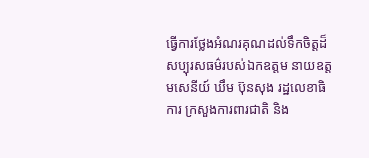ធ្វើការថ្លែងអំណរគុណដល់ទឹកចិត្តដ៏សប្បុរសធម៌របស់ឯកឧត្តម នាយឧត្តមសេនីយ៍ ឃឹម ប៊ុនសុង រដ្ឋលេខាធិការ ក្រសួងការពារជាតិ និង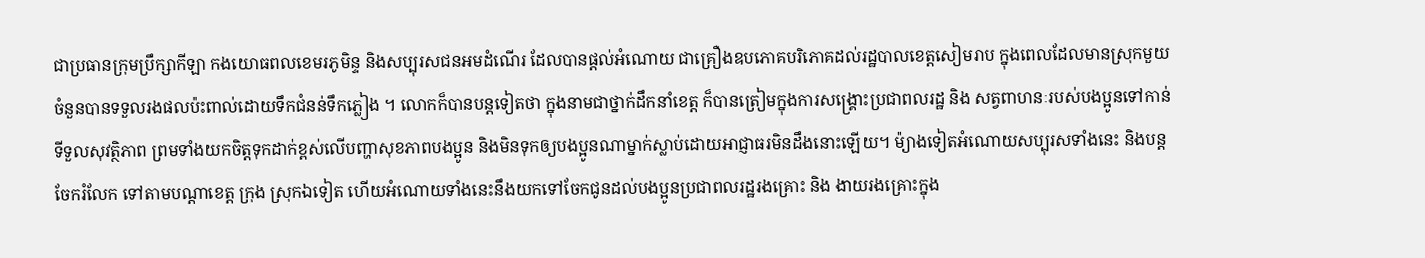ជាប្រធានក្រុមប្រឹក្សាកីឡា កងយោធពលខេមរភូមិន្ទ និងសប្បុរសជនអមដំណើរ ដែលបានផ្តល់អំណោយ ជាគ្រឿងឧបភោគបរិភោគដល់រដ្ឋបាលខេត្តសៀមរាប ក្នុងពេលដែលមានស្រុកមួយចំនួនបានទទួលរងផលប៉ះពាល់ដោយទឹកជំនន់ទឹកភ្លៀង ។ លោកក៏បានបន្តទៀតថា ក្នុងនាមជាថ្នាក់ដឹកនាំខេត្ត ក៏បានត្រៀមក្នុងការសង្រ្គោះប្រជាពលរដ្ឋ និង សត្វពាហនៈរបស់បងប្អូនទៅកាន់ទីទួលសុវត្ថិភាព ព្រមទាំងយកចិត្តទុកដាក់ខ្ពស់លើបញ្ហាសុខភាពបងប្អូន និងមិនទុកឲ្យបងប្អូនណាម្នាក់ស្លាប់ដោយអាជ្ញាធរមិនដឹងនោះឡើយ។ ម៉្យាងទៀតអំណោយសប្បុរសទាំងនេះ និងបន្តចែករំលែក ទៅតាមបណ្តាខេត្ត ក្រុង ស្រុកឯទៀត ហើយអំណោយទាំងនេះនឹងយកទៅចែកជូនដល់បងប្អូនប្រជាពលរដ្ឋរងគ្រោះ និង ងាយរងគ្រោះក្នុង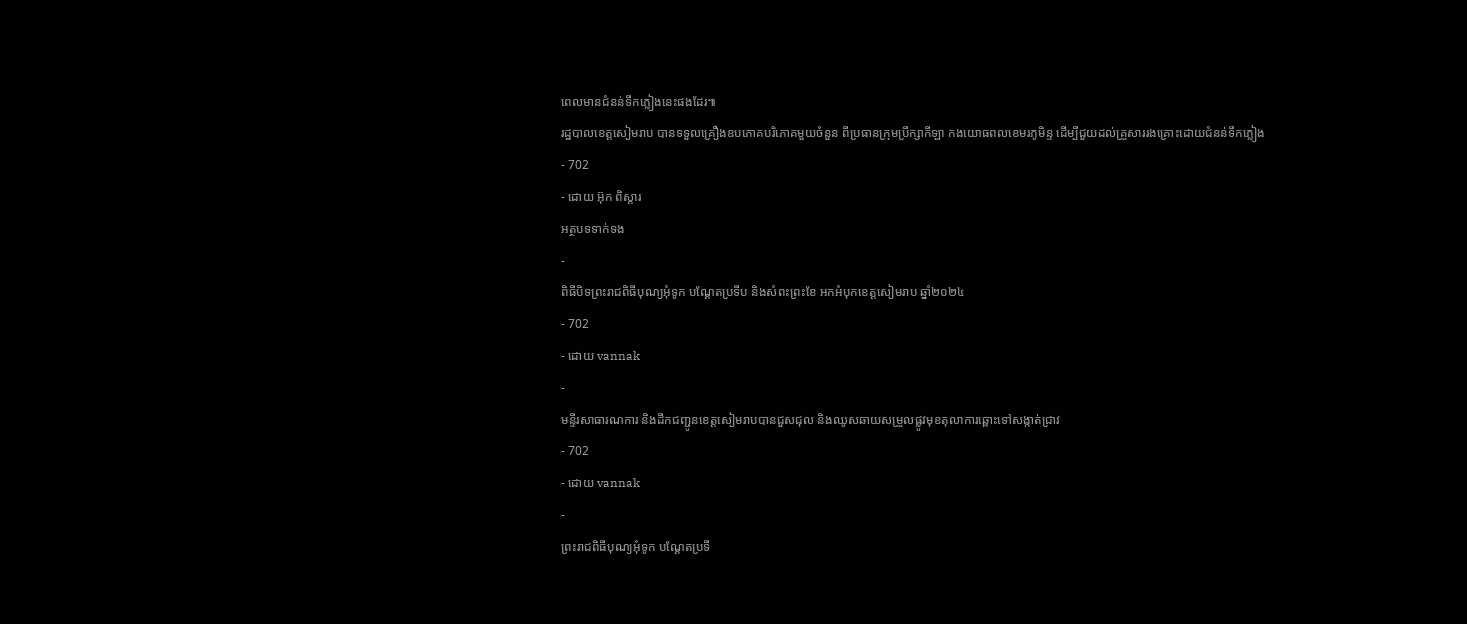ពេលមានជំនន់ទឹកភ្លៀងនេះផងដែរ៕
រដ្ឋបាលខេត្តសៀមរាប បានទទួលគ្រឿងឧបភោគបរិភោគមួយចំនួន ពីប្រធានក្រុមប្រឹក្សាកីឡា កងយោធពលខេមរភូមិន្ទ ដើម្បីជួយដល់គ្រួសាររងគ្រោះដោយជំនន់ទឹកភ្លៀង
- 702
- ដោយ អ៊ុក ពិស្តារ
អត្ថបទទាក់ទង
-
ពិធីបិទព្រះរាជពិធីបុណ្យអុំទូក បណ្តែតប្រទីប និងសំពះព្រះខែ អកអំបុកខេត្តសៀមរាប ឆ្នាំ២០២៤
- 702
- ដោយ vannak
-
មន្ទីរសាធារណការ និងដឹកជញ្ជូនខេត្តសៀមរាបបានជួសជុល និងឈូសឆាយសម្រួលផ្លូវមុខតុលាការឆ្ពោះទៅសង្កាត់ជ្រាវ
- 702
- ដោយ vannak
-
ព្រះរាជពិធីបុណ្យអុំទូក បណ្តែតប្រទី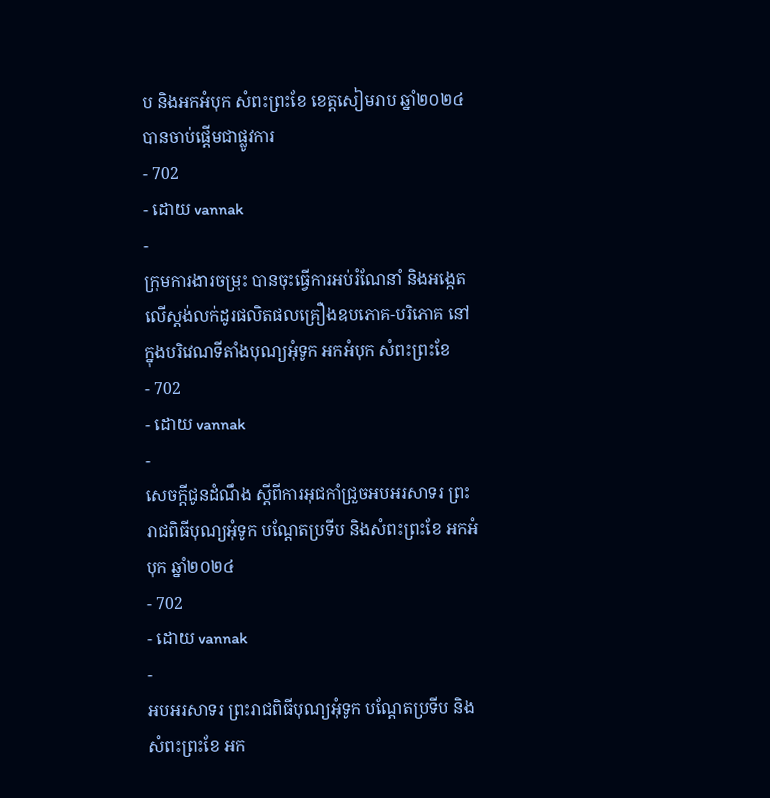ប និងអកអំបុក សំពះព្រះខែ ខេត្តសៀមរាប ឆ្នាំ២០២៤ បានចាប់ផ្ដើមជាផ្លូវការ
- 702
- ដោយ vannak
-
ក្រុមការងារចម្រុះ បានចុះធ្វើការអប់រំណែនាំ និងអង្កេតលើស្តង់លក់ដូរផលិតផលគ្រឿងឧបភោគ-បរិភោគ នៅក្នុងបរិវេណទីតាំងបុណ្យអុំទូក អកអំបុក សំពះព្រះខែ
- 702
- ដោយ vannak
-
សេចក្តីជូនដំណឹង ស្តីពីការអុជកាំជ្រួចអបអរសាទរ ព្រះរាជពិធីបុណ្យអុំទូក បណ្តែតប្រទីប និងសំពះព្រះខែ អកអំបុក ឆ្នាំ២០២៤
- 702
- ដោយ vannak
-
អបអរសាទរ ព្រះរាជពិធីបុណ្យអុំទូក បណ្ដែតប្រទីប និងសំពះព្រះខែ អក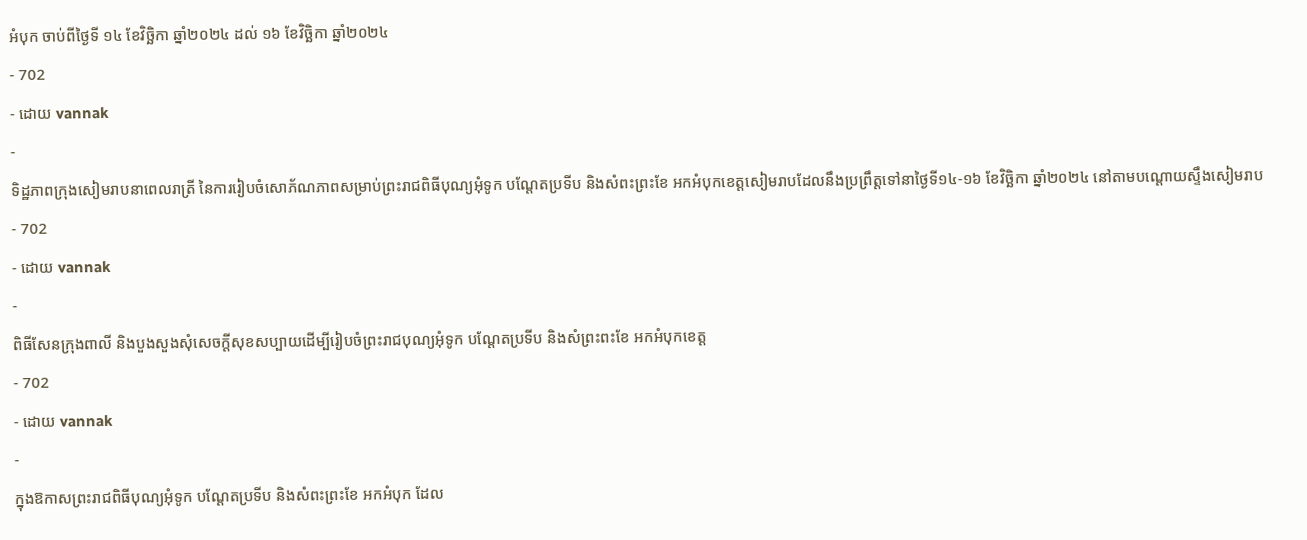អំបុក ចាប់ពីថ្ងៃទី ១៤ ខែវិច្ឆិកា ឆ្នាំ២០២៤ ដល់ ១៦ ខែវិច្ឆិកា ឆ្នាំ២០២៤
- 702
- ដោយ vannak
-
ទិដ្ឋភាពក្រុងសៀមរាបនាពេលរាត្រី នៃការរៀបចំសោភ័ណភាពសម្រាប់ព្រះរាជពិធីបុណ្យអុំទូក បណ្តែតប្រទីប និងសំពះព្រះខែ អកអំបុកខេត្តសៀមរាបដែលនឹងប្រព្រឹត្តទៅនាថ្ងៃទី១៤-១៦ ខែវិច្ឆិកា ឆ្នាំ២០២៤ នៅតាមបណ្តោយស្ទឹងសៀមរាប
- 702
- ដោយ vannak
-
ពិធីសែនក្រុងពាលី និងបួងសួងសុំសេចក្តីសុខសប្បាយដេីម្បីរៀបចំព្រះរាជបុណ្យអុំទូក បណ្តែតប្រទីប និងសំព្រះពះខែ អកអំបុកខេត្ត
- 702
- ដោយ vannak
-
ក្នុងឱកាសព្រះរាជពិធីបុណ្យអុំទូក បណ្តែតប្រទីប និងសំពះព្រះខែ អកអំបុក ដែល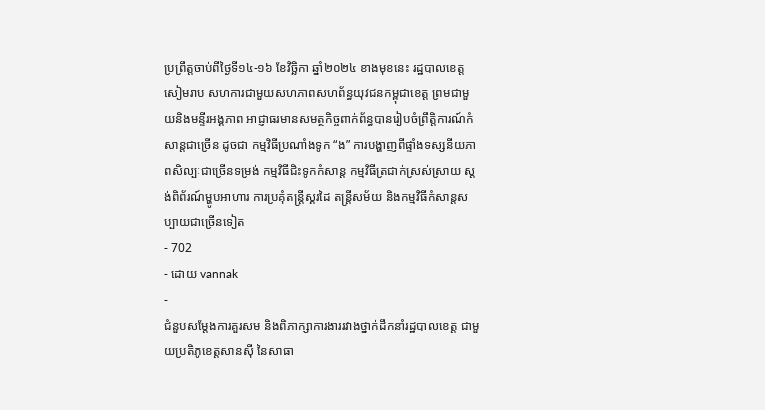ប្រព្រឹត្តចាប់ពីថ្ងៃទី១៤-១៦ ខែវិច្ឆិកា ឆ្នាំ២០២៤ ខាងមុខនេះ រដ្ឋបាលខេត្តសៀមរាប សហការជាមួយសហភាពសហព័ន្ធយុវជនកម្ពុជាខេត្ត ព្រមជាមួយនិងមន្ទីរអង្គភាព អាជ្ញាធរមានសមត្ថកិច្ចពាក់ព័ន្ធបានរៀបចំព្រឹត្តិការណ៍កំសាន្តជាច្រេីន ដូចជា កម្មវិធីប្រណាំងទូក “ង” ការបង្ហាញពីផ្ទាំងទស្សនីយភាពសិល្បៈជាច្រេីនទម្រង់ កម្មវិធីជិះទូកកំសាន្ត កម្មវិធីត្រជាក់ស្រស់ស្រាយ ស្តង់ពិព័រណ៍ម្ហូបអាហារ ការប្រគុំតន្ត្រីស្គរដៃ តន្ត្រីសម័យ និងកម្មវិធីកំសាន្តសប្បាយជាច្រើនទៀត
- 702
- ដោយ vannak
-
ជំនួបសម្ដែងការគួរសម និងពិភាក្សាការងាររវាងថ្នាក់ដឹកនាំរដ្ឋបាលខេត្ត ជាមួយប្រតិភូខេត្តសានស៊ី នៃសាធា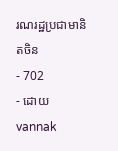រណរដ្ឋប្រជាមានិតចិន
- 702
- ដោយ vannak